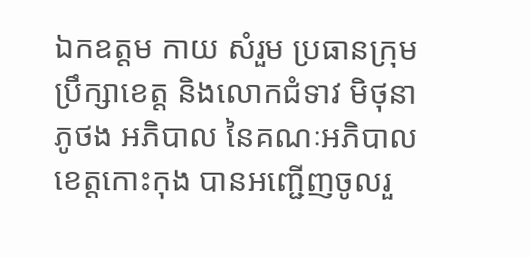ឯកឧត្តម កាយ សំរួម ប្រធានក្រុមប្រឹក្សាខេត្ត និងលោកជំទាវ មិថុនា ភូថង អភិបាល នៃគណៈអភិបាលខេត្តកោះកុង បានអញ្ជើញចូលរួ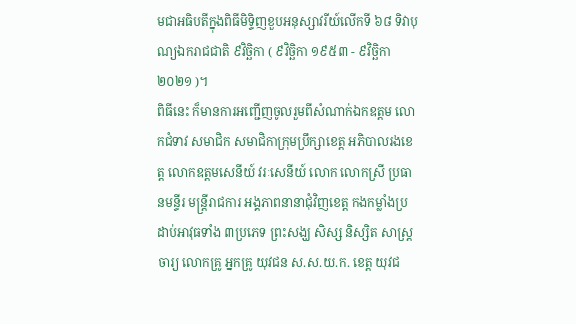មជាអធិបតីក្នុងពិធីមិទ្ទិញខួបអនុស្សាវរីយ៍លើកទី ៦៨ ទិវាបុណ្យឯករាជជាតិ ៩វិច្ឆិកា ( ៩វិច្ឆិកា ១៩៥៣ - ៩វិច្ឆិកា ២០២១ )។
ពិធីនេះ ក៏មានការអញ្ជើញចូលរួមពីសំណាក់ឯកឧត្តម លោកជំទាវ សមាជិក សមាជិកាក្រុមប្រឹក្សាខេត្ត អភិបាលរងខេត្ត លោកឧត្ដមសេនីយ៍ វរៈសេនីយ៍ លោក លោកស្រី ប្រធានមន្ទីរ មន្រ្តីរាជការ អង្គភាពនានាជុំវិញខេត្ត កងកម្លាំងប្រដាប់អាវុធទាំង ៣ប្រភេទ ព្រះសង្ឃ សិស្ស និស្សិត សាស្រ្តចារ្យ លោកគ្រូ អ្នកគ្រូ យុវជន ស.ស.យ.ក. ខេត្ត យុវជ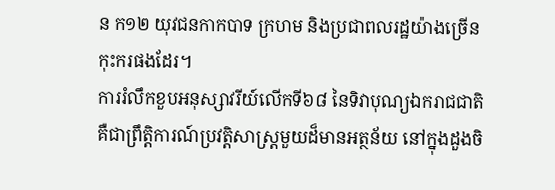ន ក១២ យុវជនកាកបាទ ក្រហម និងប្រជាពលរដ្ឋយ៉ាងច្រើនកុះករផងដែរ។
ការរំលឹកខួបអនុស្សាវរីយ៍លើកទី៦៨ នៃទិវាបុណ្យឯករាជជាតិ គឺជាព្រឹត្តិការណ៍ប្រវត្តិសាស្ត្រមួយដ៏មានអត្ថន័យ នៅក្នុងដួងចិ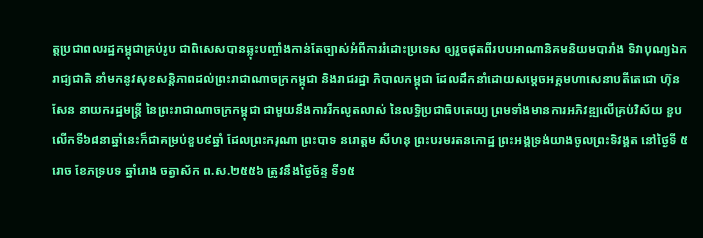ត្តប្រជាពលរដ្ឋកម្ពុជាគ្រប់រូប ជាពិសេសបានឆ្លុះបញ្ចាំងកាន់តែច្បាស់អំពីការរំដោះប្រទេស ឲ្យរួចផុតពីរបបអាណានិគមនិយមបារាំង ទិវាបុណ្យឯករាជ្យជាតិ នាំមកនូវសុខសន្តិភាពដល់ព្រះរាជាណាចក្រកម្ពុជា និងរាជរដ្ឋា ភិបាលកម្ពុជា ដែលដឹកនាំដោយសម្តេចអគ្គមហាសេនាបតីតេជោ ហ៊ុន សែន នាយករដ្ឋមន្ត្រី នៃព្រះរាជាណាចក្រកម្ពុជា ជាមួយនឹងការរីកលូតលាស់ នៃលទ្ធិប្រជាធិបតេយ្យ ព្រមទាំងមានការអភិវឌ្ឍលើគ្រប់វិស័យ ខួបលើកទី៦៨នាឆ្នាំនេះក៏ជាគម្រប់ខួប៩ឆ្នាំ ដែលព្រះករុណា ព្រះបាទ នរោត្ដម សីហនុ ព្រះបរមរតនកោដ្ឋ ព្រះអង្គទ្រង់យាងចូលព្រះទិវង្គត នៅថ្ងៃទី ៥រោច ខែភទ្របទ ឆ្នាំរោង ចត្វាស័ក ព.ស.២៥៥៦ ត្រូវនឹងថ្ងៃច័ន្ទ ទី១៥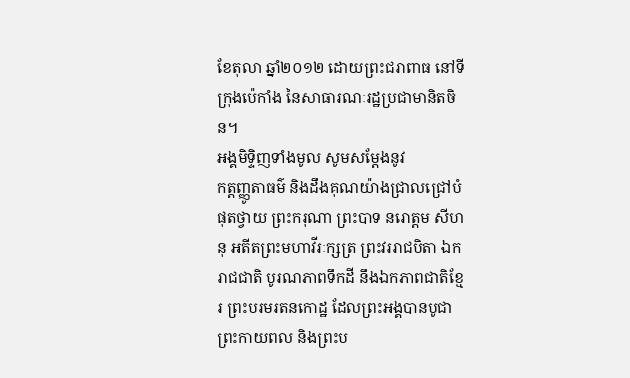ខែតុលា ឆ្នាំ២០១២ ដោយព្រះជរាពាធ នៅទីក្រុងប៉េកាំង នៃសាធារណៈរដ្ឋប្រជាមានិតចិន។
អង្គមិទ្ទិញទាំងមូល សូមសម្ដែងនូវ
កត្តញ្ញូតាធម៌ និងដឹងគុណយ៉ាងជ្រាលជ្រៅបំផុតថ្វាយ ព្រះករុណា ព្រះបាទ នរោត្ដម សីហនុ អតីតព្រះមហាវីរៈក្សត្រ ព្រះវររាជបិតា ឯករាជជាតិ បូរណភាពទឹកដី នឹងឯកភាពជាតិខ្មែរ ព្រះបរមរតនកោដ្ឋ ដែលព្រះអង្គបានបូជាព្រះកាយពល និងព្រះប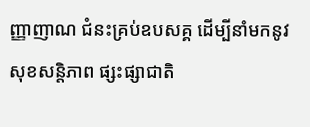ញ្ញាញាណ ជំនះគ្រប់ឧបសគ្គ ដើម្បីនាំមកនូវសុខសន្តិភាព ផ្សះផ្សាជាតិ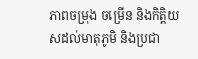ភាពចម្រុង ចម្រើន និងកិត្តិយសដល់មាតុភូមិ និងប្រជា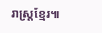រាស្រ្តខ្មែរ៕